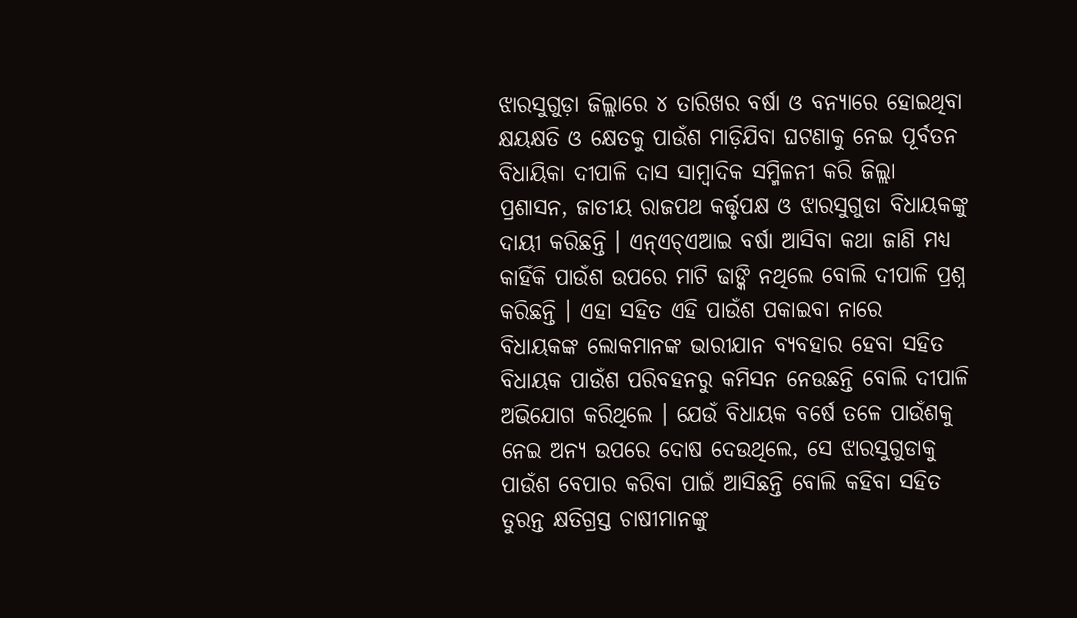ଝାରସୁଗୁଡ଼ା ଜିଲ୍ଲାରେ ୪ ତାରିଖର ବର୍ଷା ଓ ବନ୍ୟାରେ ହୋଇଥିବା କ୍ଷୟକ୍ଷତି ଓ କ୍ଷେତକୁ ପାଉଁଶ ମାଡ଼ିଯିବା ଘଟଣାକୁ ନେଇ ପୂର୍ବତନ ବିଧାୟିକା ଦୀପାଳି ଦାସ ସାମ୍ବାଦିକ ସମ୍ମିଳନୀ କରି ଜିଲ୍ଲା ପ୍ରଶାସନ, ଜାତୀୟ ରାଜପଥ କର୍ତ୍ତୃପକ୍ଷ ଓ ଝାରସୁଗୁଡା ବିଧାୟକଙ୍କୁ ଦାୟୀ କରିଛନ୍ତି । ଏନ୍ଏଚ୍ଏଆଇ ବର୍ଷା ଆସିବା କଥା ଜାଣି ମଧ୍ୟ କାହିଁକି ପାଉଁଶ ଉପରେ ମାଟି ଢାଙ୍କି ନଥିଲେ ବୋଲି ଦୀପାଳି ପ୍ରଶ୍ନ କରିଛନ୍ତି । ଏହା ସହିତ ଏହି ପାଉଁଶ ପକାଇବା ନାରେ ବିଧାୟକଙ୍କ ଲୋକମାନଙ୍କ ଭାରୀଯାନ ବ୍ୟବହାର ହେବା ସହିତ ବିଧାୟକ ପାଉଁଶ ପରିବହନରୁ କମିସନ ନେଉଛନ୍ତି ବୋଲି ଦୀପାଳି ଅଭିଯୋଗ କରିଥିଲେ । ଯେଉଁ ବିଧାୟକ ବର୍ଷେ ତଳେ ପାଉଁଶକୁ ନେଇ ଅନ୍ୟ ଉପରେ ଦୋଷ ଦେଉଥିଲେ, ସେ ଝାରସୁଗୁଡାକୁ ପାଉଁଶ ବେପାର କରିବା ପାଇଁ ଆସିଛନ୍ତି ବୋଲି କହିବା ସହିତ ତୁରନ୍ତ କ୍ଷତିଗ୍ରସ୍ତ ଚାଷୀମାନଙ୍କୁ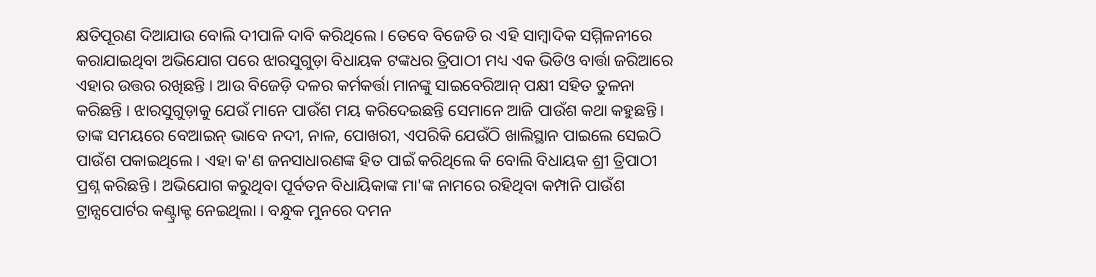କ୍ଷତିପୂରଣ ଦିଆଯାଉ ବୋଲି ଦୀପାଳି ଦାବି କରିଥିଲେ । ତେବେ ବିଜେଡି ର ଏହି ସାମ୍ବାଦିକ ସମ୍ମିଳନୀରେ କରାଯାଇଥିବା ଅଭିଯୋଗ ପରେ ଝାରସୁଗୁଡ଼ା ବିଧାୟକ ଟଙ୍କଧର ତ୍ରିପାଠୀ ମଧ୍ୟ ଏକ ଭିଡିଓ ବାର୍ତ୍ତା ଜରିଆରେ ଏହାର ଉତ୍ତର ରଖିଛନ୍ତି । ଆଉ ବିଜେଡ଼ି ଦଳର କର୍ମକର୍ତ୍ତା ମାନଙ୍କୁ ସାଇବେରିଆନ୍ ପକ୍ଷୀ ସହିତ ତୁଳନା କରିଛନ୍ତି । ଝାରସୁଗୁଡ଼ାକୁ ଯେଉଁ ମାନେ ପାଉଁଶ ମୟ କରିଦେଇଛନ୍ତି ସେମାନେ ଆଜି ପାଉଁଶ କଥା କହୁଛନ୍ତି । ତାଙ୍କ ସମୟରେ ବେଆଇନ୍ ଭାବେ ନଦୀ, ନାଳ, ପୋଖରୀ, ଏପରିକି ଯେଉଁଠି ଖାଲିସ୍ଥାନ ପାଇଲେ ସେଇଠି ପାଉଁଶ ପକାଇଥିଲେ । ଏହା କ'ଣ ଜନସାଧାରଣଙ୍କ ହିତ ପାଇଁ କରିଥିଲେ କି ବୋଲି ବିଧାୟକ ଶ୍ରୀ ତ୍ରିପାଠୀ ପ୍ରଶ୍ନ କରିଛନ୍ତି । ଅଭିଯୋଗ କରୁଥିବା ପୂର୍ବତନ ବିଧାୟିକାଙ୍କ ମା'ଙ୍କ ନାମରେ ରହିଥିବା କମ୍ପାନି ପାଉଁଶ ଟ୍ରାନ୍ସପୋର୍ଟର କଣ୍ଟ୍ରାକ୍ଟ ନେଇଥିଲା । ବନ୍ଧୁକ ମୁନରେ ଦମନ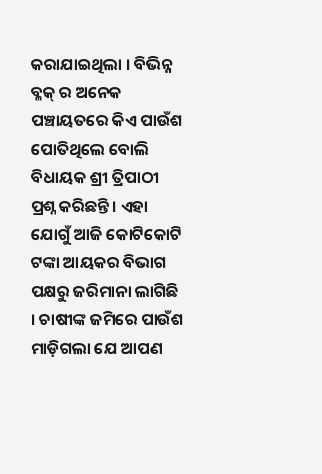କରାଯାଇଥିଲା । ବିଭିନ୍ନ ବ୍ଳକ୍ ର ଅନେକ ପଞ୍ଚାୟତରେ କିଏ ପାଉଁଶ ପୋତିଥିଲେ ବୋଲି ବିଧାୟକ ଶ୍ରୀ ତ୍ରିପାଠୀ ପ୍ରଶ୍ନ କରିଛନ୍ତି । ଏହା ଯୋଗୁଁ ଆଜି କୋଟିକୋଟି ଟଙ୍କା ଆୟକର ବିଭାଗ ପକ୍ଷରୁ ଜରିମାନା ଲାଗିଛି । ଚାଷୀଙ୍କ ଜମିରେ ପାଉଁଶ ମାଡ଼ିଗଲା ଯେ ଆପଣ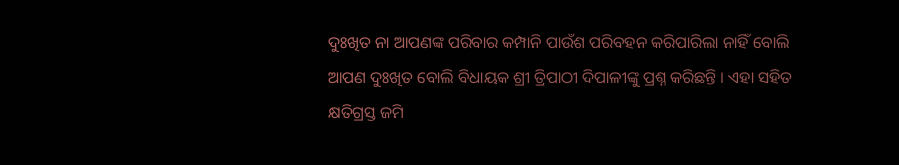ଦୁଃଖିତ ନା ଆପଣଙ୍କ ପରିବାର କମ୍ପାନି ପାଉଁଶ ପରିବହନ କରିପାରିଲା ନାହିଁ ବୋଲି ଆପଣ ଦୁଃଖିତ ବୋଲି ବିଧାୟକ ଶ୍ରୀ ତ୍ରିପାଠୀ ଦିପାଳୀଙ୍କୁ ପ୍ରଶ୍ନ କରିଛନ୍ତି । ଏହା ସହିତ କ୍ଷତିଗ୍ରସ୍ତ ଜମି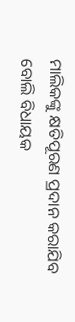ମାଲିକଙ୍କୁ କ୍ଷତିପୂରଣ ପ୍ରଦାନ କରାଯିବ ବୋଲି ବିଧାୟକ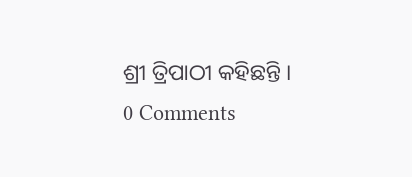ଶ୍ରୀ ତ୍ରିପାଠୀ କହିଛନ୍ତି ।
0 Comments